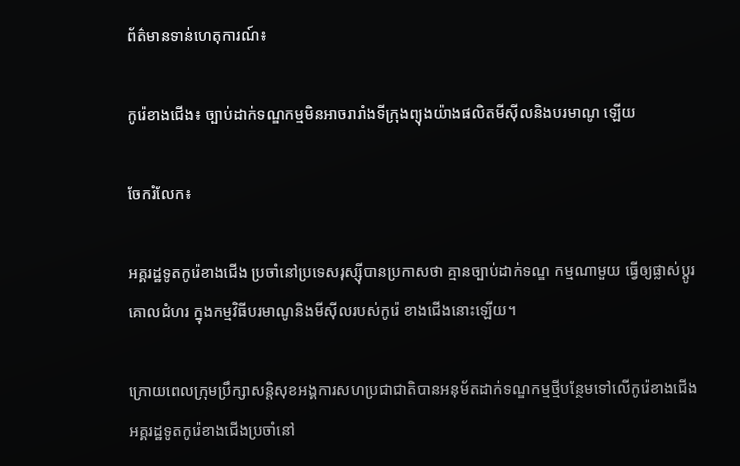ព័ត៌មានទាន់ហេតុការណ៍៖

កូរ៉េខាងជើង៖ ច្បាប់ដាក់ទណ្ឌកម្មមិនអាចរារាំងទីក្រុងព្យុងយ៉ាងផលិតមីស៊ីលនិងបរមាណូ ឡើយ

ចែករំលែក៖

អគ្គរដ្ឋទូតកូរ៉េខាងជើង ប្រចាំនៅប្រទេសរុស្ស៊ីបានប្រកាសថា គ្មានច្បាប់ដាក់ទណ្ឌ កម្មណាមួយ ធ្វើឲ្យផ្លាស់ប្តូរ គោលជំហរ ក្នុងកម្មវិធីបរមាណូនិងមីស៊ីលរបស់កូរ៉េ ខាងជើងនោះឡើយ។

ក្រោយពេលក្រុមប្រឹក្សាសន្តិសុខអង្គការសហប្រជាជាតិបានអនុម័តដាក់ទណ្ឌកម្មថ្មីបន្ថែមទៅលើកូរ៉េខាងជើង អគ្គរដ្ឋទូតកូរ៉េខាងជើងប្រចាំនៅ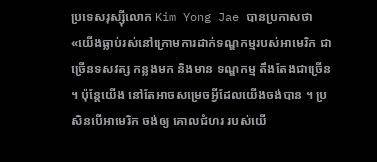ប្រទេសរុស្ស៊ីលោក Kim Yong Jae បានប្រកាសថា «យើងធ្លាប់រស់នៅក្រោមការដាក់ទណ្ឌកម្មរបស់អាមេរិក ជាច្រើនទសវត្ស កន្លងមក និងមាន ទណ្ឌកម្ម តឹងតែងជាច្រើន ។ ប៉ុន្តែយើង នៅតែអាចសម្រេចអ្វីដែលយើងចង់បាន ។ ប្រសិនបើអាមេរិក ចង់ឲ្យ គោលជំហរ របស់យើ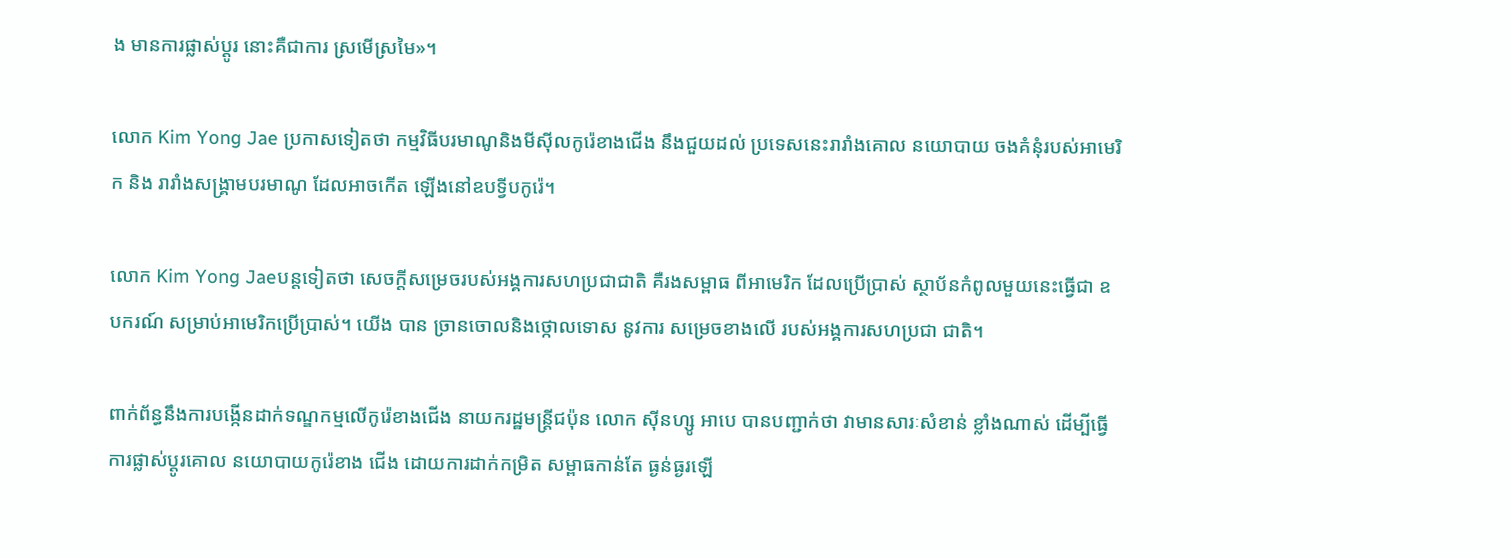ង មានការផ្លាស់ប្តូរ នោះគឺជាការ ស្រមើស្រមៃ»។

លោក Kim Yong Jae ប្រកាសទៀតថា កម្មវិធីបរមាណូនិងមីស៊ីលកូរ៉េខាងជើង នឹងជួយដល់ ប្រទេសនេះរារាំងគោល នយោបាយ ចងគំនុំរបស់អាមេរិក និង រារាំងសង្គ្រាមបរមាណូ ដែលអាចកើត ឡើងនៅឧបទ្វីបកូរ៉េ។

លោក Kim Yong Jaeបន្តទៀតថា សេចក្តីសម្រេចរបស់អង្គការសហប្រជាជាតិ គឺរងសម្ពាធ ពីអាមេរិក ដែលប្រើប្រាស់ ស្ថាប័នកំពូលមួយនេះធ្វើជា ឧបករណ៍ សម្រាប់អាមេរិកប្រើប្រាស់។ យើង បាន ច្រានចោលនិងថ្កោលទោស នូវការ សម្រេចខាងលើ របស់អង្គការសហប្រជា ជាតិ។

ពាក់ព័ន្ធនឹងការបង្កើនដាក់ទណ្ឌកម្មលើកូរ៉េខាងជើង នាយករដ្ឋមន្ត្រីជប៉ុន លោក ស៊ីនហ្សូ អាបេ បានបញ្ជាក់ថា វាមានសារៈសំខាន់ ខ្លាំងណាស់ ដើម្បីធ្វើ ការផ្លាស់ប្តូរគោល នយោបាយកូរ៉េខាង ជើង ដោយការដាក់កម្រិត សម្ពាធកាន់តែ ធ្ងន់ធ្ងរឡើ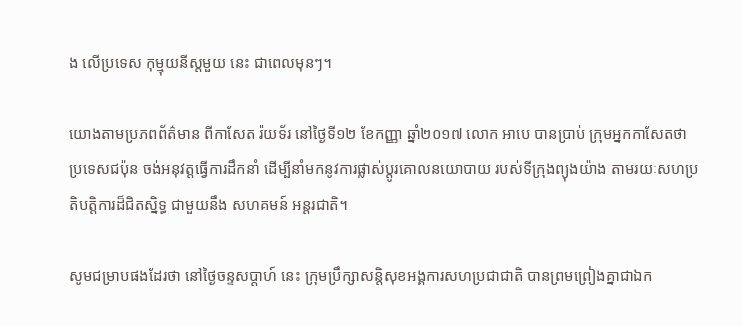ង លើប្រទេស កុម្មុយនីស្តមួយ នេះ ជាពេលមុនៗ។

យោងតាមប្រភពព័ត៌មាន ពីកាសែត រ៉យទ័រ នៅថ្ងៃទី១២ ខែកញ្ញា ឆ្នាំ២០១៧ លោក អាបេ បានប្រាប់ ក្រុមអ្នកកាសែតថា ប្រទេសជប៉ុន ចង់អនុវត្តធ្វើការដឹកនាំ ដើម្បីនាំមកនូវការផ្លាស់ប្តូរគោលនយោបាយ របស់ទីក្រុងព្យុងយ៉ាង តាមរយៈសហប្រតិបត្តិការដ៏ជិតស្និទ្ធ ជាមួយនឹង សហគមន៍ អន្តរជាតិ។

សូមជម្រាបផងដែរថា នៅថ្ងៃចន្ទសប្ដាហ៍ នេះ ក្រុមប្រឹក្សាសន្តិសុខអង្គការសហប្រជាជាតិ បានព្រមព្រៀងគ្នាជាឯក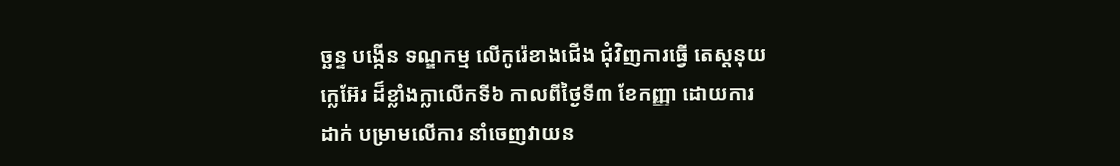ច្ឆន្ទ បង្កើន ទណ្ឌកម្ម លើកូរ៉េខាងជើង ជុំវិញការធ្វើ តេស្តនុយក្លេអ៊ែរ ដ៏ខ្លាំងក្លាលើកទី៦ កាលពីថ្ងៃទី៣ ខែកញ្ញា ដោយការដាក់ បម្រាមលើការ នាំចេញវាយន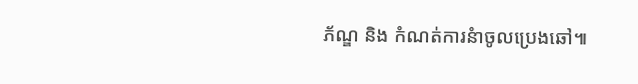ភ័ណ្ឌ និង កំណត់ការនំាចូលប្រេងឆៅ៕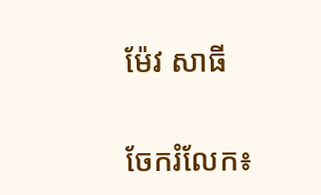ម៉ែវ សាធី


ចែករំលែក៖